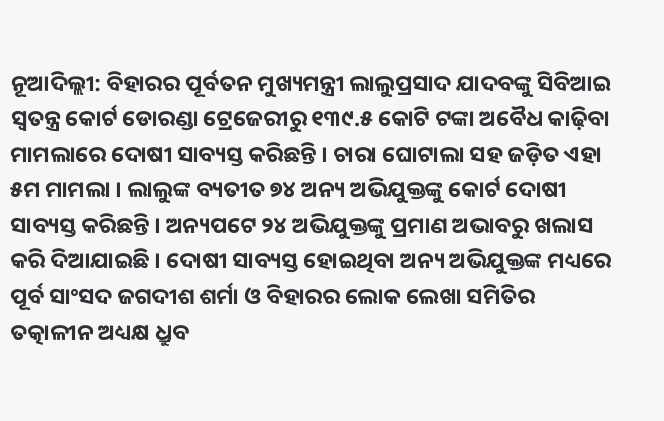ନୂଆଦିଲ୍ଲୀ: ବିହାରର ପୂର୍ବତନ ମୁଖ୍ୟମନ୍ତ୍ରୀ ଲାଲୁପ୍ରସାଦ ଯାଦବଙ୍କୁ ସିବିଆଇ ସ୍ୱତନ୍ତ୍ର କୋର୍ଟ ଡୋରଣ୍ଡା ଟ୍ରେଜେରୀରୁ ୧୩୯.୫ କୋଟି ଟଙ୍କା ଅବୈଧ କାଢ଼ିବା ମାମଲାରେ ଦୋଷୀ ସାବ୍ୟସ୍ତ କରିଛନ୍ତି । ଚାରା ଘୋଟାଲା ସହ ଜଡ଼ିତ ଏହା ୫ମ ମାମଲା । ଲାଲୁଙ୍କ ବ୍ୟତୀତ ୭୪ ଅନ୍ୟ ଅଭିଯୁକ୍ତଙ୍କୁ କୋର୍ଟ ଦୋଷୀ ସାବ୍ୟସ୍ତ କରିଛନ୍ତି । ଅନ୍ୟପଟେ ୨୪ ଅଭିଯୁକ୍ତଙ୍କୁ ପ୍ରମାଣ ଅଭାବରୁ ଖଲାସ କରି ଦିଆଯାଇଛି । ଦୋଷୀ ସାବ୍ୟସ୍ତ ହୋଇଥିବା ଅନ୍ୟ ଅଭିଯୁକ୍ତଙ୍କ ମଧ୍ୟରେ ପୂର୍ବ ସାଂସଦ ଜଗଦୀଶ ଶର୍ମା ଓ ବିହାରର ଲୋକ ଲେଖା ସମିତିର ତତ୍କାଳୀନ ଅଧ୍ୟକ୍ଷ ଧ୍ରୁବ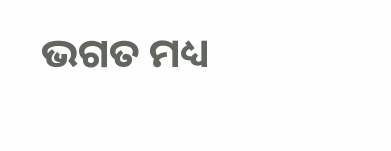ଭଗତ ମଧ୍ୟ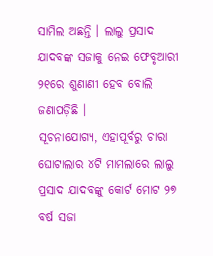ସାମିଲ ଅଛନ୍ତି । ଲାଲୁ ପ୍ରସାଦ ଯାଦବଙ୍କ ସଜାକୁ ନେଇ ଫେବୃଆରୀ ୨୧ରେ ଶୁଣାଣୀ ହେବ ବୋଲି ଜଣାପଡ଼ିଛି ।
ସୂଚନାଯୋଗ୍ୟ, ଏହାପୂର୍ବରୁ ଚାରା ଘୋଟାଲାର ୪ଟି ମାମଲାରେ ଲାଲୁ ପ୍ରସାଦ ଯାଦବଙ୍କୁ କୋର୍ଟ ମୋଟ ୨୭ ବର୍ଷ ସଜା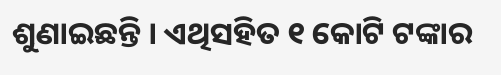ଶୁଣାଇଛନ୍ତି । ଏଥିସହିତ ୧ କୋଟି ଟଙ୍କାର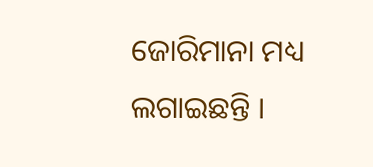ଜୋରିମାନା ମଧ୍ୟ ଲଗାଇଛନ୍ତି ।